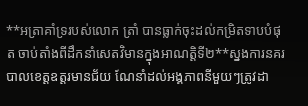**អត្រាគាំទ្ររបស់លោក ត្រាំ បានធ្លាក់ចុះដល់កម្រិតទាបបំផុត ចាប់តាំងពីដឹកនាំសេតវិមានក្នុងអាណត្តិទី២**ស្នងការនគរបាលខេត្តឧត្តរមានជ័យ ណែនាំដល់អង្គភាពនីមួយៗត្រូវដា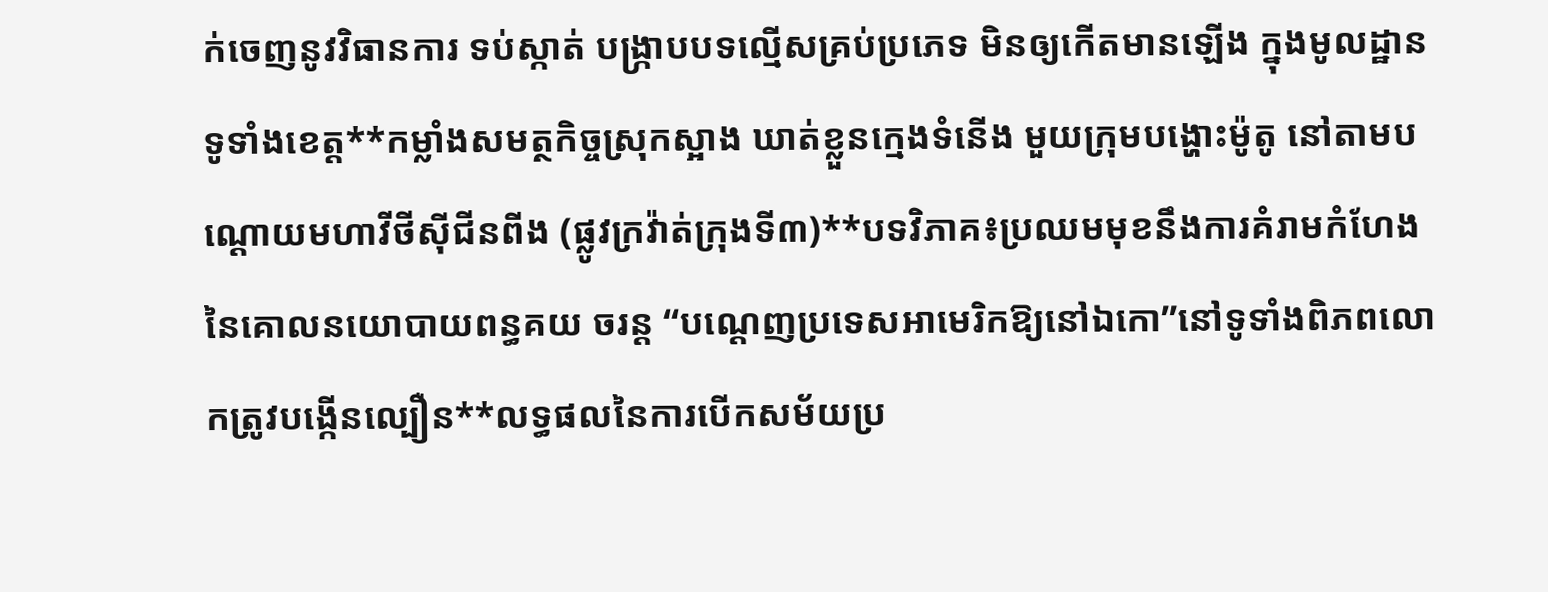ក់ចេញនូវវិធានការ ទប់ស្កាត់ បង្ក្រាបបទល្មើសគ្រប់ប្រភេទ មិនឲ្យកើតមានឡើង ក្នុងមូលដ្ឋានទូទាំងខេត្ត**កម្លាំងសមត្ថកិច្ចស្រុកស្អាង ឃាត់ខ្លួនក្មេងទំនើង មួយក្រុមបង្ហោះម៉ូតូ នៅតាមបណ្ដោយមហាវីថីសុីជីនពីង (ផ្លូវក្រវ៉ាត់ក្រុងទី៣)**បទវិភាគ៖ប្រឈមមុខនឹងការគំរាមកំហែងនៃគោលនយោបាយពន្ធគយ ចរន្ត “បណ្តេញប្រទេសអាមេរិកឱ្យនៅឯកោ”នៅទូទាំងពិភពលោកត្រូវបង្កើនល្បឿន**លទ្ធផលនៃការបើកសម័យប្រ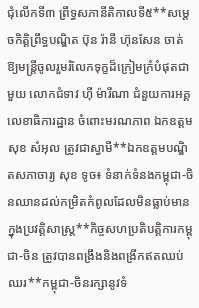ជុំលើកទី៣ ព្រឹទ្ធសភានីតិកាលទី៥**សម្តេចកិត្តិព្រឹទ្ធបណ្ឌិត ប៊ុន រ៉ានី ហ៊ុនសែន ចាត់ឱ្យមន្ត្រីចូលរួមរំលែកទុក្ខដ៏ក្រៀមក្រំបំផុតជាមួយ លោកជំទាវ ហ៊ី ម៉ារីណា ជំនួយការអគ្គលេខាធិការដ្ឋាន ចំពោះមរណភាព ឯកឧត្តម សុខ សំអុល ត្រូវជាស្វាមី**ឯកឧត្តមបណ្ឌិតសភាចារ្យ សុខ ទូច៖ ទំនាក់ទំនងកម្ពុជា-ចិនឈានដល់កម្រិតកំពូលដែលមិនធ្លាប់មានក្នុងប្រវត្តិសាស្ត្រ**កិច្ចសហប្រតិបត្តិការកម្ពុជា-ចិន ត្រូវបានពង្រឹងនិងពង្រីកឥតឈប់ឈរ**កម្ពុជា-ចិនរក្សានូវទំ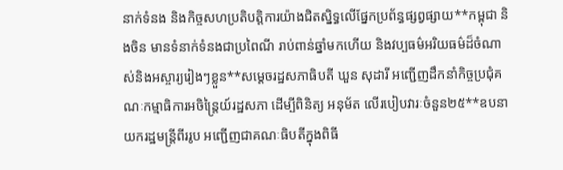នាក់ទំនង និងកិច្ចសហប្រតិបត្តិការយ៉ាងជិតស្និទ្ធលើផ្នែកប្រព័ន្ធផ្សព្វផ្សាយ**កម្ពុជា និងចិន មានទំនាក់ទំនងជាប្រពៃណី រាប់ពាន់ឆ្នាំមកហើយ និងវប្បធម៌អរិយធម៌ដ៏ចំណាស់និងអស្ចារ្យរៀងៗខ្លួន**សម្តេចរដ្ឋសភាធិបតី ឃួន សុដារី អញ្ជើញដឹកនាំកិច្ចប្រជុំគណៈកម្មាធិការអចិន្រ្តៃយ៍រដ្ឋសភា ដើម្បីពិនិត្យ អនុម័ត លើរបៀបវារៈចំនួន២៥**ឧបនាយករដ្ឋមន្រ្តីពីររូប អញ្ជើញជាគណៈធិបតីក្នុងពិធី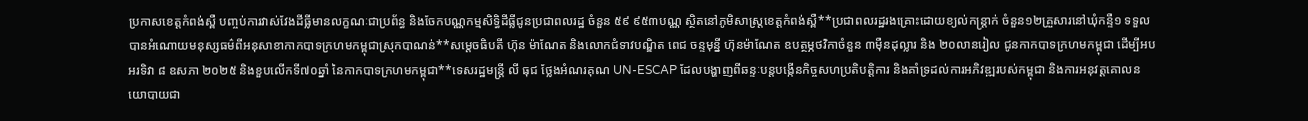ប្រកាសខេត្តកំពង់ស្ពឺ បញ្ចប់ការវាស់វែងដីធ្លីមានលក្ខណៈជាប្រព័ន្ធ និងចែកបណ្ណកម្មសិទ្ធិដីធ្លីជូនប្រជាពលរដ្ឋ ចំនួន ៥៩ ៩៥៣បណ្ណ ស្ថិតនៅភូមិសាស្ត្រខេត្តកំពង់ស្ពឺ**ប្រជាពលរដ្ឋរងគ្រោះដោយខ្យល់កន្រ្តាក់ ចំនួន១២គ្រួសារនៅឃុំកន្ទឺ១ ទទួលបានអំណោយមនុស្សធម៌ពីអនុសាខាកាកបាទក្រហមកម្ពុជាស្រុកបាណន់**សម្តេចធិបតី ហ៊ុន ម៉ាណែត និងលោកជំទាវបណ្ឌិត ពេជ ចន្ទមុន្នី ហ៊ុនម៉ាណែត ឧបត្ថម្ភថវិកាចំនួន ៣ម៉ឺនដុល្លារ និង ២០លានរៀល ជូនកាកបាទក្រហមកម្ពុជា ដើម្បីអបអរទិវា ៨ ឧសភា ២០២៥ និងខួបលើកទី៧០ឆ្នាំ នៃកាកបាទក្រហមកម្ពុជា**ទេសរដ្ឋមន្រ្តី លី ធុជ ថ្លែងអំណរគុណ UN-ESCAP ដែលបង្ហាញពីឆន្ទៈបន្តបង្កើនកិច្ចសហប្រតិបត្តិការ និងគាំទ្រដល់ការអភិវឌ្ឍរបស់កម្ពុជា និងការអនុវត្តគោលនយោបាយជា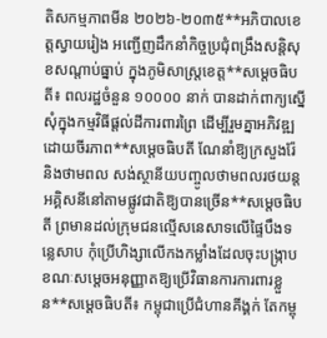តិសកម្មភាពមីន ២០២៦-២០៣៥**អភិបាលខេត្តស្វាយរៀង អញ្ជើញដឹកនាំកិច្ចប្រជុំពង្រឹងសន្តិសុខសណ្តាប់ធ្នាប់ ក្នុងភូមិសាស្ដ្រខេត្ត**សម្ដេចធិបតី៖ ពលរដ្ឋចំនួន ១០០០០ នាក់ បានដាក់ពាក្យស្នើសុំក្នុងកម្មវិធីផ្ដល់ដីការពារព្រៃ ដើម្បីរួមគ្នាអភិវឌ្ឍដោយចីរភាព**សម្ដេចធិបតី ណែនាំឱ្យក្រសួងរ៉ែ និងថាមពល សង់ស្ថានីយបញ្ចូលថាមពលរថយន្តអគ្គិសនីនៅតាមផ្លូវជាតិឱ្យបានច្រើន**សម្ដេចធិបតី ព្រមានដល់ក្រុមជនល្មើសនេសាទលើផ្ទៃបឹងទន្លេសាប កុំប្រើហិង្សាលើកងកម្លាំងដែលចុះបង្ក្រាប ខណៈសម្ដេចអនុញ្ញាតឱ្យប្រើវិធានការការពារខ្លួន**សម្ដេចធិបតី៖ កម្ពុជាប្រើជំហានគីង្គក់ តែកម្ពុ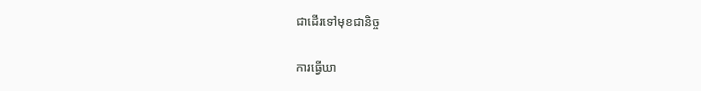ជាដើរទៅមុខជានិច្ច

ការធ្វើឃា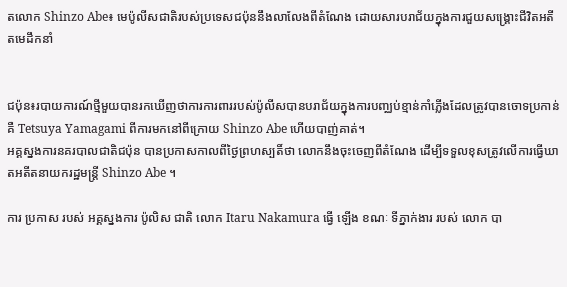តលោក Shinzo Abe៖ មេប៉ូលីសជាតិរបស់ប្រទេសជប៉ុននឹងលាលែងពីតំណែង ដោយសារបរាជ័យក្នុងការជួយសង្គ្រោះជីវិតអតីតមេដឹកនាំ


ជប៉ុន៖របាយការណ៍ថ្មីមួយបានរកឃើញថាការការពាររបស់ប៉ូលីសបានបរាជ័យក្នុងការបញ្ឈប់ខ្មាន់កាំភ្លើងដែលត្រូវបានចោទប្រកាន់គឺ Tetsuya Yamagami ពីការមកនៅពីក្រោយ Shinzo Abe ហើយបាញ់គាត់។
អគ្គស្នងការនគរបាលជាតិជប៉ុន បានប្រកាសកាលពីថ្ងៃព្រហស្បតិ៍ថា លោកនឹងចុះចេញពីតំណែង ដើម្បីទទួលខុសត្រូវលើការធ្វើឃាតអតីតនាយករដ្ឋមន្ត្រី Shinzo Abe ។

ការ ប្រកាស របស់ អគ្គស្នងការ ប៉ូលិស ជាតិ លោក Itaru Nakamura ធ្វើ ឡើង ខណៈ ទីភ្នាក់ងារ របស់ លោក បា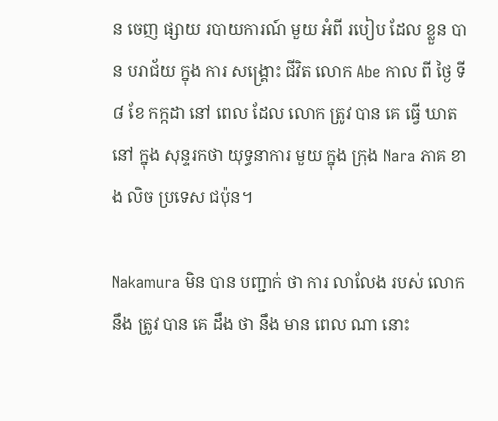ន ចេញ ផ្សាយ របាយការណ៍ មួយ អំពី របៀប ដែល ខ្លួន បាន បរាជ័យ ក្នុង ការ សង្គ្រោះ ជីវិត លោក Abe កាល ពី ថ្ងៃ ទី ៨ ខែ កក្កដា នៅ ពេល ដែល លោក ត្រូវ បាន គេ ធ្វើ ឃាត នៅ ក្នុង សុន្ទរកថា យុទ្ធនាការ មួយ ក្នុង ក្រុង Nara ភាគ ខាង លិច ប្រទេស ជប៉ុន។

Nakamura មិន បាន បញ្ជាក់ ថា ការ លាលែង របស់ លោក នឹង ត្រូវ បាន គេ ដឹង ថា នឹង មាន ពេល ណា នោះ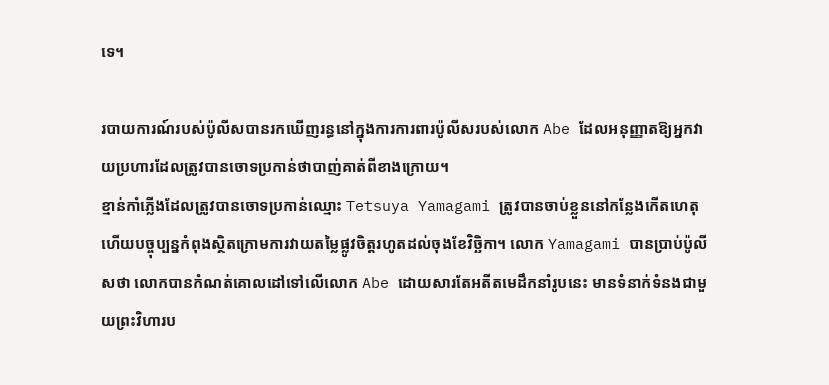ទេ។

របាយការណ៍របស់ប៉ូលីសបានរកឃើញរន្ធនៅក្នុងការការពារប៉ូលីសរបស់លោក Abe ដែលអនុញ្ញាតឱ្យអ្នកវាយប្រហារដែលត្រូវបានចោទប្រកាន់ថាបាញ់គាត់ពីខាងក្រោយ។
ខ្មាន់កាំភ្លើងដែលត្រូវបានចោទប្រកាន់ឈ្មោះ Tetsuya Yamagami ត្រូវបានចាប់ខ្លួននៅកន្លែងកើតហេតុ ហើយបច្ចុប្បន្នកំពុងស្ថិតក្រោមការវាយតម្លៃផ្លូវចិត្តរហូតដល់ចុងខែវិច្ឆិកា។ លោក Yamagami បានប្រាប់ប៉ូលីសថា លោកបានកំណត់គោលដៅទៅលើលោក Abe ដោយសារតែអតីតមេដឹកនាំរូបនេះ មានទំនាក់ទំនងជាមួយព្រះវិហារប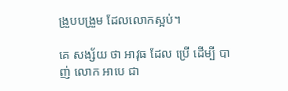ង្រួបបង្រួម ដែលលោកស្អប់។

គេ សង្ស័យ ថា អាវុធ ដែល ប្រើ ដើម្បី បាញ់ លោក អាបេ ជា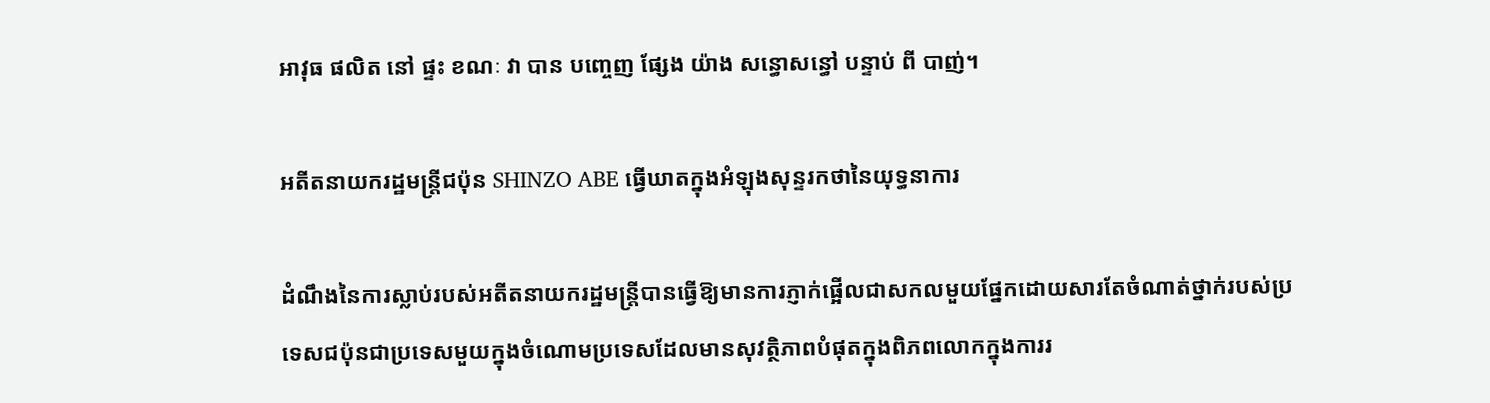អាវុធ ផលិត នៅ ផ្ទះ ខណៈ វា បាន បញ្ចេញ ផ្សែង យ៉ាង សន្ធោសន្ធៅ បន្ទាប់ ពី បាញ់។

អតីតនាយករដ្ឋមន្ត្រីជប៉ុន SHINZO ABE ធ្វើឃាតក្នុងអំឡុងសុន្ទរកថានៃយុទ្ធនាការ

ដំណឹងនៃការស្លាប់របស់អតីតនាយករដ្ឋមន្ត្រីបានធ្វើឱ្យមានការភ្ញាក់ផ្អើលជាសកលមួយផ្នែកដោយសារតែចំណាត់ថ្នាក់របស់ប្រទេសជប៉ុនជាប្រទេសមួយក្នុងចំណោមប្រទេសដែលមានសុវត្ថិភាពបំផុតក្នុងពិភពលោកក្នុងការរ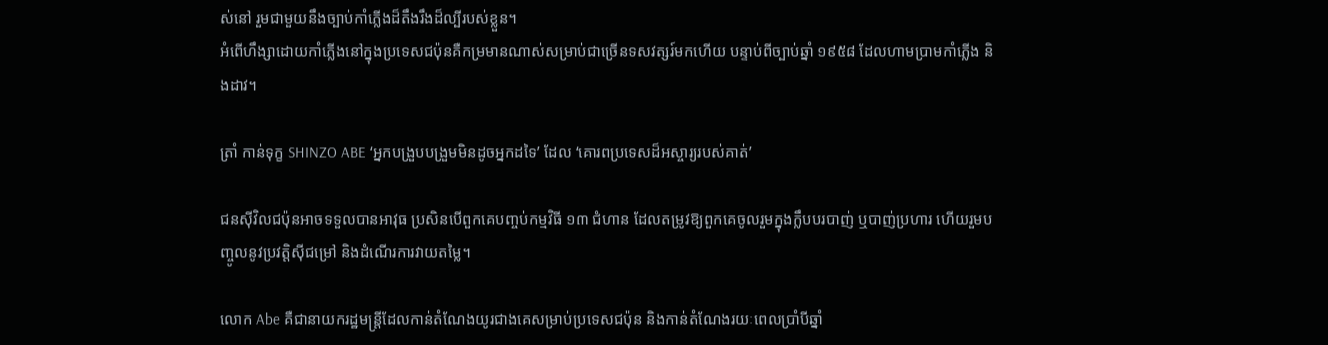ស់នៅ រួមជាមួយនឹងច្បាប់កាំភ្លើងដ៏តឹងរឹងដ៏ល្បីរបស់ខ្លួន។
អំពើហឹង្សាដោយកាំភ្លើងនៅក្នុងប្រទេសជប៉ុនគឺកម្រមានណាស់សម្រាប់ជាច្រើនទសវត្សរ៍មកហើយ បន្ទាប់ពីច្បាប់ឆ្នាំ ១៩៥៨ ដែលហាមប្រាមកាំភ្លើង និងដាវ។

ត្រាំ កាន់ទុក្ខ SHINZO ABE ‘អ្នកបង្រួបបង្រួមមិនដូចអ្នកដទៃ’ ដែល ‘គោរពប្រទេសដ៏អស្ចារ្យរបស់គាត់’

ជនស៊ីវិលជប៉ុនអាចទទួលបានអាវុធ ប្រសិនបើពួកគេបញ្ចប់កម្មវិធី ១៣ ជំហាន ដែលតម្រូវឱ្យពួកគេចូលរួមក្នុងក្លឹបបរបាញ់ ឬបាញ់ប្រហារ ហើយរួមបញ្ចូលនូវប្រវត្តិស៊ីជម្រៅ និងដំណើរការវាយតម្លៃ។

លោក Abe គឺជានាយករដ្ឋមន្ត្រីដែលកាន់តំណែងយូរជាងគេសម្រាប់ប្រទេសជប៉ុន និងកាន់តំណែងរយៈពេលប្រាំបីឆ្នាំ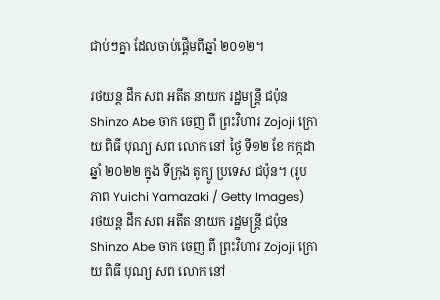ជាប់ៗគ្នា ដែលចាប់ផ្តើមពីឆ្នាំ ២០១២។

រថយន្ត ដឹក សព អតីត នាយក រដ្ឋមន្ត្រី ជប៉ុន Shinzo Abe ចាក ចេញ ពី ព្រះវិហារ Zojoji ក្រោយ ពិធី បុណ្យ សព លោក នៅ ថ្ងៃ ទី១២ ខែ កក្កដា ឆ្នាំ ២០២២ ក្នុង ទីក្រុង តូក្យូ ប្រទេស ជប៉ុន។ (រូបភាព Yuichi Yamazaki / Getty Images)
រថយន្ត ដឹក សព អតីត នាយក រដ្ឋមន្ត្រី ជប៉ុន Shinzo Abe ចាក ចេញ ពី ព្រះវិហារ Zojoji ក្រោយ ពិធី បុណ្យ សព លោក នៅ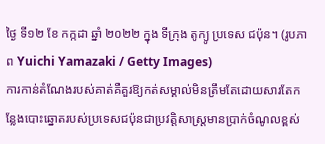ថ្ងៃ ទី១២ ខែ កក្កដា ឆ្នាំ ២០២២ ក្នុង ទីក្រុង តូក្យូ ប្រទេស ជប៉ុន។ (រូបភាព Yuichi Yamazaki / Getty Images)
ការកាន់តំណែងរបស់គាត់គឺគួរឱ្យកត់សម្គាល់មិនត្រឹមតែដោយសារតែកន្លែងបោះឆ្នោតរបស់ប្រទេសជប៉ុនជាប្រវត្តិសាស្ត្រមានប្រាក់ចំណូលខ្ពស់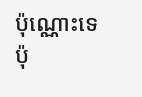ប៉ុណ្ណោះទេប៉ុ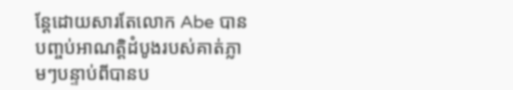ន្តែដោយសារតែលោក Abe បានបញ្ចប់អាណត្តិដំបូងរបស់គាត់ភ្លាមៗបន្ទាប់ពីបានប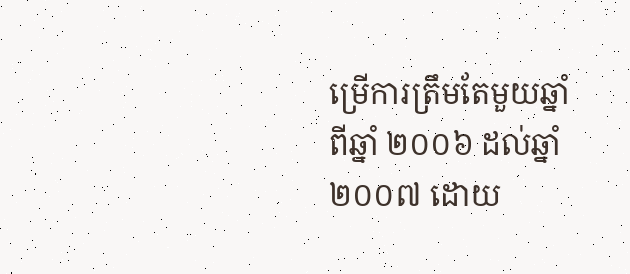ម្រើការត្រឹមតែមួយឆ្នាំពីឆ្នាំ ២០០៦ ដល់ឆ្នាំ ២០០៧ ដោយ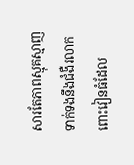សារតែភាពស្មុគស្មាញទាក់ទងនឹងជំងឺរលាកពោះវៀនធំដែល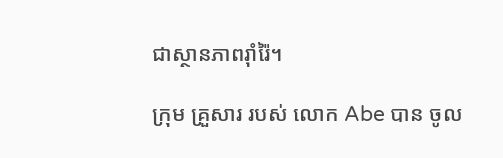ជាស្ថានភាពរ៉ាំរ៉ៃ។

ក្រុម គ្រួសារ របស់ លោក Abe បាន ចូល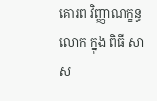គោរព វិញ្ញាណក្ខន្ធ លោក ក្នុង ពិធី សាស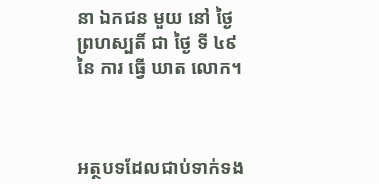នា ឯកជន មួយ នៅ ថ្ងៃ ព្រហស្បតិ៍ ជា ថ្ងៃ ទី ៤៩ នៃ ការ ធ្វើ ឃាត លោក។



អត្ថបទដែលជាប់ទាក់ទង